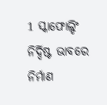1 ସ୍କାଫୋଲ୍ଡିଂ ନିର୍ଦ୍ଦିଷ୍ଟ ଭାବରେ ନିର୍ମାଣ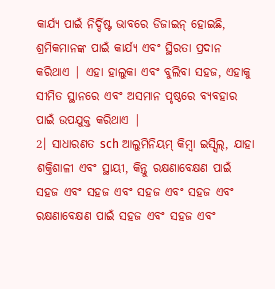କାର୍ଯ୍ୟ ପାଇଁ ନିର୍ଦ୍ଦିଷ୍ଟ ଭାବରେ ଡିଜାଇନ୍ ହୋଇଛି, ଶ୍ରମିକମାନଙ୍କ ପାଇଁ କାର୍ଯ୍ୟ ଏବଂ ସ୍ଥିରତା ପ୍ରଦାନ କରିଥାଏ | ଏହା ହାଲୁକା ଏବଂ ବୁଲିବା ସହଜ, ଏହାକୁ ସୀମିତ ସ୍ଥାନରେ ଏବଂ ଅସମାନ ପୃଷ୍ଠରେ ବ୍ୟବହାର ପାଇଁ ଉପଯୁକ୍ତ କରିଥାଏ |
2। ସାଧାରଣତ sch ଆଲୁମିନିୟମ୍ କିମ୍ବା ଇସ୍ସିଲ୍, ଯାହା ଶକ୍ତିଶାଳୀ ଏବଂ ସ୍ଥାୟୀ, କିନ୍ତୁ ରକ୍ଷଣାବେକ୍ଷଣ ପାଇଁ ସହଜ ଏବଂ ସହଜ ଏବଂ ସହଜ ଏବଂ ସହଜ ଏବଂ ରକ୍ଷଣାବେକ୍ଷଣ ପାଇଁ ସହଜ ଏବଂ ସହଜ ଏବଂ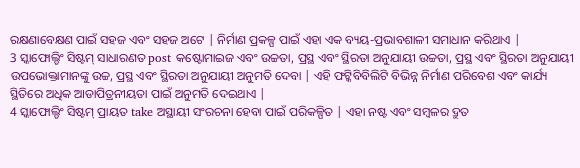ରକ୍ଷଣାବେକ୍ଷଣ ପାଇଁ ସହଜ ଏବଂ ସହଜ ଅଟେ | ନିର୍ମାଣ ପ୍ରକଳ୍ପ ପାଇଁ ଏହା ଏକ ବ୍ୟୟ-ପ୍ରଭାବଶାଳୀ ସମାଧାନ କରିଥାଏ |
3 ସ୍କାଫୋଲ୍ଡିଂ ସିଷ୍ଟମ୍ ସାଧାରଣତ post କଷ୍ଟୋମାଇଜ ଏବଂ ଉଚ୍ଚତା, ପ୍ରସ୍ଥ ଏବଂ ସ୍ଥିରତା ଅନୁଯାୟୀ ଉଚ୍ଚତା, ପ୍ରସ୍ଥ ଏବଂ ସ୍ଥିରତା ଅନୁଯାୟୀ ଉପଭୋକ୍ତାମାନଙ୍କୁ ଉଚ୍ଚ, ପ୍ରସ୍ଥ ଏବଂ ସ୍ଥିରତା ଅନୁଯାୟୀ ଅନୁମତି ଦେବା | ଏହି ଫଟ୍କିବିବିଲିଟି ବିଭିନ୍ନ ନିର୍ମାଣ ପରିବେଶ ଏବଂ କାର୍ଯ୍ୟ ସ୍ଥିତିରେ ଅଧିକ ଆଡାପିତ୍ରନୀୟତା ପାଇଁ ଅନୁମତି ଦେଇଥାଏ |
4 ସ୍କାଫୋଲ୍ଡିଂ ସିଷ୍ଟମ୍ ପ୍ରାୟତ take ଅସ୍ଥାୟୀ ସଂରଚନା ହେବା ପାଇଁ ପରିକଳ୍ପିତ | ଏହା ନଷ୍ଟ ଏବଂ ସମ୍ବଳର ଦ୍ରୁତ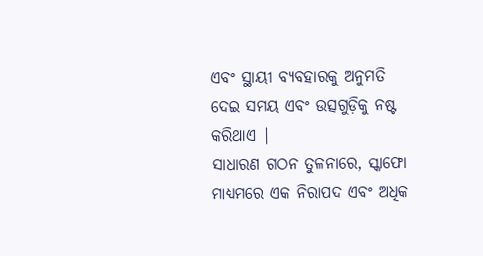ଏବଂ ସ୍ଥାୟୀ ବ୍ୟବହାରକୁ ଅନୁମତି ଦେଇ ସମୟ ଏବଂ ଉତ୍ସଗୁଡ଼ିକୁ ନଷ୍ଟ କରିଥାଏ |
ସାଧାରଣ ଗଠନ ତୁଳନାରେ, ସ୍କାଫୋ ମାଧ୍ୟମରେ ଏକ ନିରାପଦ ଏବଂ ଅଧିକ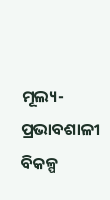ମୂଲ୍ୟ-ପ୍ରଭାବଶାଳୀ ବିକଳ୍ପ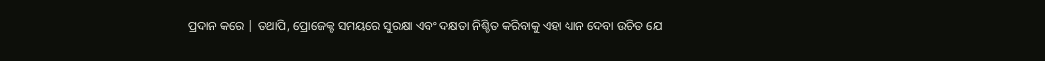ପ୍ରଦାନ କରେ | ତଥାପି, ପ୍ରୋଜେକ୍ଟ ସମୟରେ ସୁରକ୍ଷା ଏବଂ ଦକ୍ଷତା ନିଶ୍ଚିତ କରିବାକୁ ଏହା ଧ୍ୟାନ ଦେବା ଉଚିତ ଯେ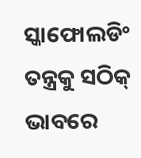ସ୍କାଫୋଲଡିଂ ତନ୍ତ୍ରକୁ ସଠିକ୍ ଭାବରେ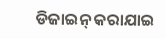ଡିଜାଇନ୍ କରାଯାଇ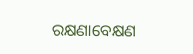ରକ୍ଷଣାବେକ୍ଷଣ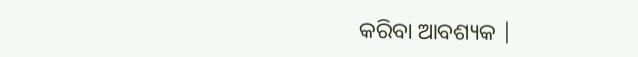କରିବା ଆବଶ୍ୟକ |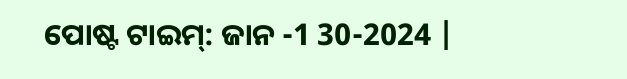ପୋଷ୍ଟ ଟାଇମ୍: ଜାନ -1 30-2024 |